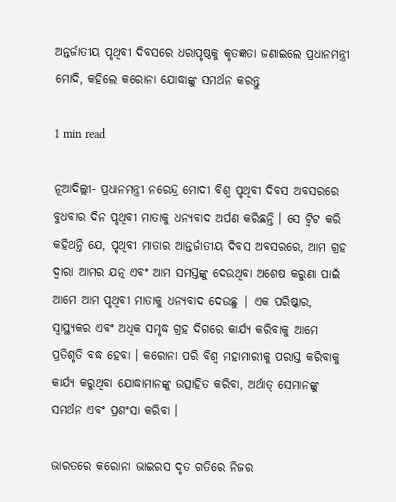ଅନ୍ତର୍ଜାତୀୟ ପୃଥିବୀ ଦିବସରେ ଧରାପୃଷ୍ଠକୁ କୃତଜ୍ଞତା ଜଣାଇଲେ ପ୍ରଧାନମନ୍ତ୍ରୀ ମୋଦି, କହିଲେ କରୋନା ଯୋଦ୍ଧାଙ୍କୁ ସମର୍ଥନ କରନ୍ତୁ

1 min read

ନୂଆଦିଲ୍ଲୀ- ପ୍ରଧାନମନ୍ତ୍ରୀ ନରେନ୍ଦ୍ର ମୋଦୀ ବିଶ୍ୱ ପୃଥିବୀ ଦିବସ ଅବସରରେ ବୁଧବାର ଦିନ ପୃଥିବୀ ମାତାକୁ ଧନ୍ୟବାଦ ଅର୍ପଣ କରିଛନ୍ତି । ସେ ଟ୍ୱିଟ କରି କହିଥନ୍ତି ଯେ, ପୃଥିବୀ ମାତାର ଆନ୍ତର୍ଜାତୀୟ ଦିବସ ଅବସରରେ, ଆମ ଗ୍ରହ ଦ୍ୱାରା ଆମର ଯତ୍ନ ଏବଂ ଆମ ସମସ୍ତଙ୍କୁ ଦେଉଥିବା ଅଶେଷ କରୁଣା ପାଇଁ ଆମେ ଆମ ପୃଥିବୀ ମାତାକୁ ଧନ୍ୟବାଦ ଦେଉଛୁ | ଏକ ପରିଷ୍କାର, ସ୍ୱାସ୍ଥ୍ୟକର ଏବଂ ଅଧିକ ସମୃଦ୍ଧ ଗ୍ରହ ଦିଗରେ କାର୍ଯ୍ୟ କରିବାକୁ ଆମେ ପ୍ରତିଶୃତି ବଦ୍ଧ ହେବା । କରୋନା ପରି ବିଶ୍ୱ ମହାମାରୀକୁ ପରାସ୍ତ କରିବାକୁ କାର୍ଯ୍ୟ କରୁଥିବା ଯୋଦ୍ଧାମାନଙ୍କୁ ଉତ୍ସାହିତ କରିବା, ଅର୍ଥାତ୍ ସେମାନଙ୍କୁ ସମର୍ଥନ ଏବଂ ପ୍ରଶଂସା କରିବା ।

ଭାରତରେ କରୋନା ଭାଇରସ ଦୃତ ଗତିରେ ନିଜର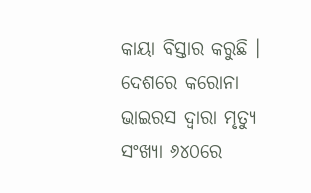କାୟା ବିସ୍ତାର କରୁଛି । ଦେଶରେ କରୋନା ଭାଇରସ ଦ୍ୱାରା ମୃତ୍ୟୁ ସଂଖ୍ୟା ୬୪୦ରେ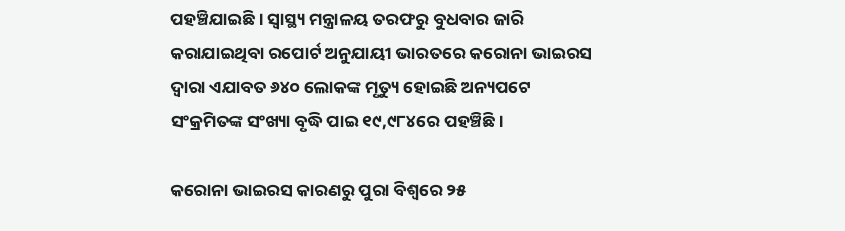ପହଞ୍ଚିଯାଇଛି । ସ୍ୱାସ୍ଥ୍ୟ ମନ୍ତ୍ରାଳୟ ତରଫରୁ ବୁଧବାର ଜାରି କରାଯାଇଥିବା ରପୋର୍ଟ ଅନୁଯାୟୀ ଭାରତରେ କରୋନା ଭାଇରସ ଦ୍ୱାରା ଏଯାବତ ୬୪୦ ଲୋକଙ୍କ ମୃତ୍ୟୁ ହୋଇଛି ଅନ୍ୟପଟେ ସଂକ୍ରମିତଙ୍କ ସଂଖ୍ୟା ବୃଦ୍ଧି ପାଇ ୧୯,୯୮୪ରେ ପହଞ୍ଚିଛି ।

କରୋନା ଭାଇରସ କାରଣରୁ ପୁରା ବିଶ୍ୱରେ ୨୫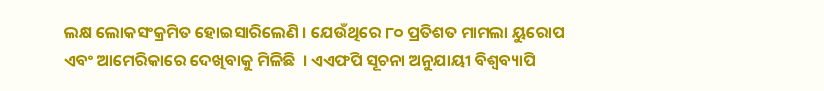ଲକ୍ଷ ଲୋକସଂକ୍ରମିତ ହୋଇସାରିଲେଣି । ଯେଉଁଥିରେ ୮୦ ପ୍ରତିଶତ ମାମଲା ୟୁରୋପ ଏବଂ ଆମେରିକାରେ ଦେଖିବାକୁ ମିଳିଛି  । ଏଏଫପି ସୂଚନା ଅନୁଯାୟୀ ବିଶ୍ୱବ୍ୟାପି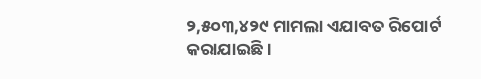୨,୫୦୩,୪୨୯ ମାମଲା ଏଯାବତ ରିପୋର୍ଟ କରାଯାଇଛି ।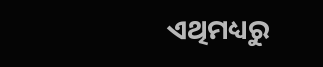ଏଥିମଧ୍ୟରୁ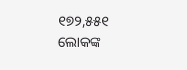୧୭୨,୫୫୧  ଲୋକଙ୍କ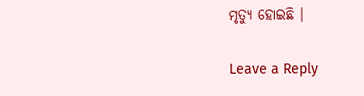ମୃତ୍ୟୁ ହୋଇଛି ।

Leave a Reply